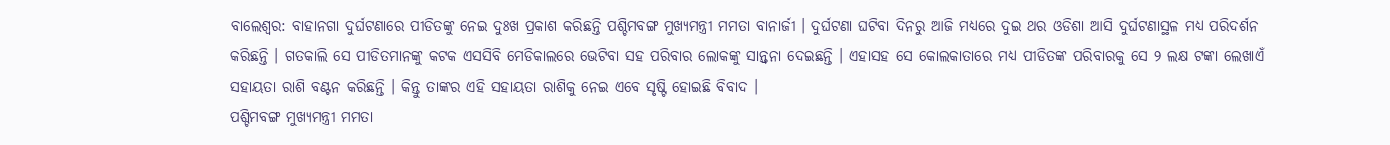ବାଲେଶ୍ୱର: ବାହାନଗା ଦୁର୍ଘଟଣାରେ ପୀଡିତଙ୍କୁ ନେଇ ଦୁଃଖ ପ୍ରକାଶ କରିଛନ୍ତି ପଶ୍ଚିମବଙ୍ଗ ମୁଖ୍ୟମନ୍ତ୍ରୀ ମମତା ବାନାର୍ଜୀ । ଦୁର୍ଘଟଣା ଘଟିବା ଦିନରୁ ଆଜି ମଧ୍ୟରେ ଦୁଇ ଥର ଓଡିଶା ଆସି ଦୁର୍ଘଟଣାସ୍ଥଳ ମଧ୍ୟ ପରିଦର୍ଶନ କରିଛନ୍ତି । ଗତକାଲି ସେ ପୀଡିତମାନଙ୍କୁ କଟକ ଏସସିବି ମେଡିକାଲରେ ଭେଟିବା ସହ ପରିବାର ଲୋକଙ୍କୁ ସାନ୍ତ୍ୱନା ଦେଇଛନ୍ତି । ଏହାସହ ସେ କୋଲକାତାରେ ମଧ୍ୟ ପୀଡିତଙ୍କ ପରିବାରକୁ ସେ ୨ ଲକ୍ଷ ଟଙ୍କା ଲେଖାଏଁ ସହାୟତା ରାଶି ବଣ୍ଟନ କରିଛନ୍ତି । କିନ୍ତୁ ତାଙ୍କର ଏହି ସହାୟତା ରାଶିକୁ ନେଇ ଏବେ ସୃଷ୍ଟି ହୋଇଛି ବିବାଦ ।
ପଶ୍ଚିମବଙ୍ଗ ମୁଖ୍ୟମନ୍ତ୍ରୀ ମମତା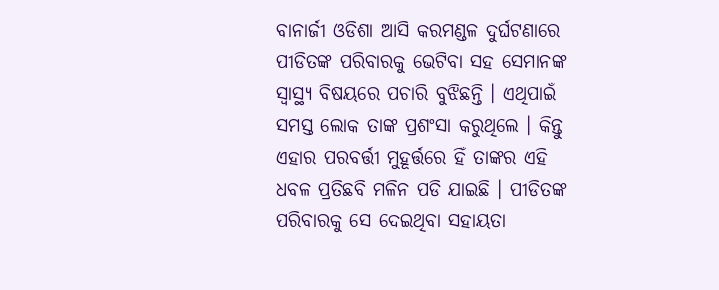ବାନାର୍ଜୀ ଓଡିଶା ଆସି କରମଣ୍ଡଳ ଦୁର୍ଘଟଣାରେ ପୀଡିତଙ୍କ ପରିବାରକୁ ଭେଟିବା ସହ ସେମାନଙ୍କ ସ୍ୱାସ୍ଥ୍ୟ ବିଷୟରେ ପଚାରି ବୁଝିଛନ୍ତି । ଏଥିପାଇଁ ସମସ୍ତ ଲୋକ ତାଙ୍କ ପ୍ରଶଂସା କରୁଥିଲେ । କିନ୍ତୁ ଏହାର ପରବର୍ତ୍ତୀ ମୁହୂର୍ତ୍ତରେ ହିଁ ତାଙ୍କର ଏହି ଧବଳ ପ୍ରତିଛବି ମଳିନ ପଡି ଯାଇଛି । ପୀଡିତଙ୍କ ପରିବାରକୁ ସେ ଦେଇଥିବା ସହାୟତା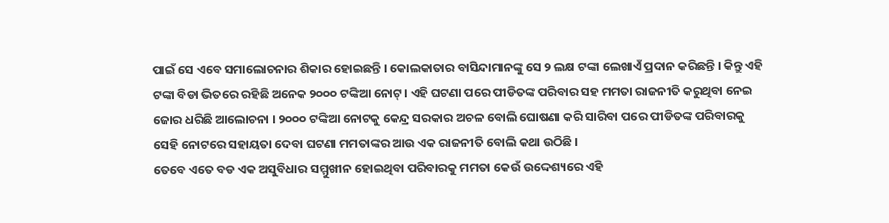ପାଇଁ ସେ ଏବେ ସମାଲୋଚନାର ଶିକାର ହୋଇଛନ୍ତି । କୋଲକାତାର ବାସିନ୍ଦାମାନଙ୍କୁ ସେ ୨ ଲକ୍ଷ ଟଙ୍କା ଲେଖାଏଁ ପ୍ରଦାନ କରିଛନ୍ତି । କିନ୍ତୁ ଏହି ଟଙ୍କା ବିଡା ଭିତରେ ରହିଛି ଅନେକ ୨୦୦୦ ଟଙ୍କିଆ ନୋଟ୍ । ଏହି ଘଟଣା ପରେ ପୀଡିତଙ୍କ ପରିବାର ସହ ମମତା ରାଜନୀତି କରୁଥିବା ନେଇ ଜୋର ଧରିଛି ଆଲୋଚନା । ୨୦୦୦ ଟଙ୍କିଆ ନୋଟକୁ କେନ୍ଦ୍ର ସରକାର ଅଚଳ ବୋଲି ଘୋଷଣା କରି ସାରିବା ପରେ ପୀଡିତଙ୍କ ପରିବାରକୁ ସେହି ନୋଟରେ ସହାୟତା ଦେବା ଘଟଣା ମମତାଙ୍କର ଆଉ ଏକ ରାଜନୀତି ବୋଲି କଥା ଉଠିଛି ।
ତେବେ ଏତେ ବଡ ଏକ ଅସୁବିଧାର ସମ୍ମୁଖୀନ ହୋଇଥିବା ପରିବାରକୁ ମମତା କେଉଁ ଉଦ୍ଦେଶ୍ୟରେ ଏହି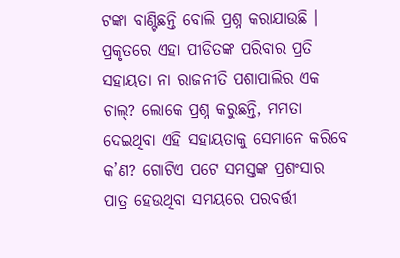ଟଙ୍କା ବାଣ୍ଟିଛନ୍ତି ବୋଲି ପ୍ରଶ୍ନ କରାଯାଉଛି । ପ୍ରକୃତରେ ଏହା ପୀଡିତଙ୍କ ପରିବାର ପ୍ରତି ସହାୟତା ନା ରାଜନୀତି ପଶାପାଲିର ଏକ ଚାଲ୍? ଲୋକେ ପ୍ରଶ୍ନ କରୁଛନ୍ତି, ମମତା ଦେଇଥିବା ଏହି ସହାୟତାକୁ ସେମାନେ କରିବେ କ’ଣ? ଗୋଟିଏ ପଟେ ସମସ୍ତଙ୍କ ପ୍ରଶଂସାର ପାତ୍ର ହେଉଥିବା ସମୟରେ ପରବର୍ତ୍ତୀ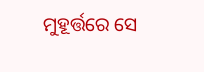ମୁହୂର୍ତ୍ତରେ ସେ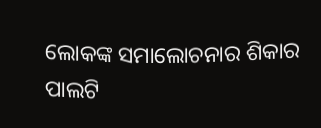ଲୋକଙ୍କ ସମାଲୋଚନାର ଶିକାର ପାଲଟି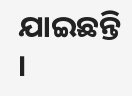ଯାଇଛନ୍ତି ।